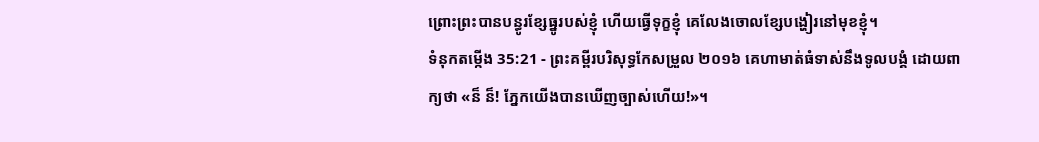ព្រោះព្រះបានបន្ធូរខ្សែធ្នូរបស់ខ្ញុំ ហើយធ្វើទុក្ខខ្ញុំ គេលែងចោលខ្សែបង្ហៀរនៅមុខខ្ញុំ។
ទំនុកតម្កើង 35:21 - ព្រះគម្ពីរបរិសុទ្ធកែសម្រួល ២០១៦ គេហាមាត់ធំទាស់នឹងទូលបង្គំ ដោយពាក្យថា «ន៏ ន៏! ភ្នែកយើងបានឃើញច្បាស់ហើយ!»។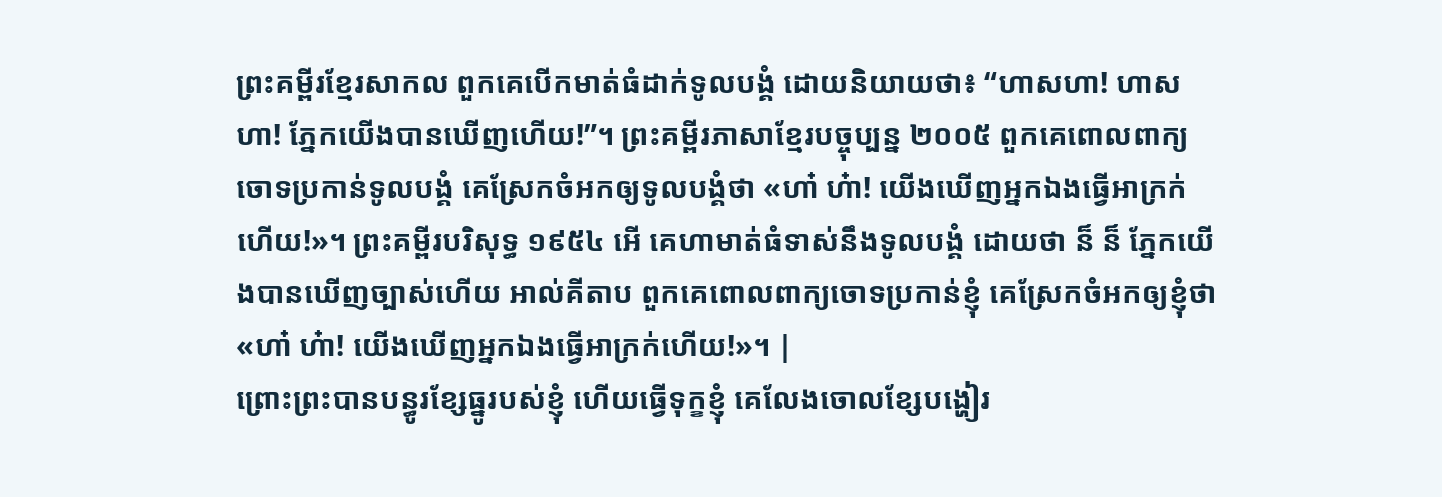ព្រះគម្ពីរខ្មែរសាកល ពួកគេបើកមាត់ធំដាក់ទូលបង្គំ ដោយនិយាយថា៖ “ហាសហា! ហាសហា! ភ្នែកយើងបានឃើញហើយ!”។ ព្រះគម្ពីរភាសាខ្មែរបច្ចុប្បន្ន ២០០៥ ពួកគេពោលពាក្យចោទប្រកាន់ទូលបង្គំ គេស្រែកចំអកឲ្យទូលបង្គំថា «ហា៎ ហ៎ា! យើងឃើញអ្នកឯងធ្វើអាក្រក់ហើយ!»។ ព្រះគម្ពីរបរិសុទ្ធ ១៩៥៤ អើ គេហាមាត់ធំទាស់នឹងទូលបង្គំ ដោយថា ន៏ ន៏ ភ្នែកយើងបានឃើញច្បាស់ហើយ អាល់គីតាប ពួកគេពោលពាក្យចោទប្រកាន់ខ្ញុំ គេស្រែកចំអកឲ្យខ្ញុំថា «ហា៎ ហ៎ា! យើងឃើញអ្នកឯងធ្វើអាក្រក់ហើយ!»។ |
ព្រោះព្រះបានបន្ធូរខ្សែធ្នូរបស់ខ្ញុំ ហើយធ្វើទុក្ខខ្ញុំ គេលែងចោលខ្សែបង្ហៀរ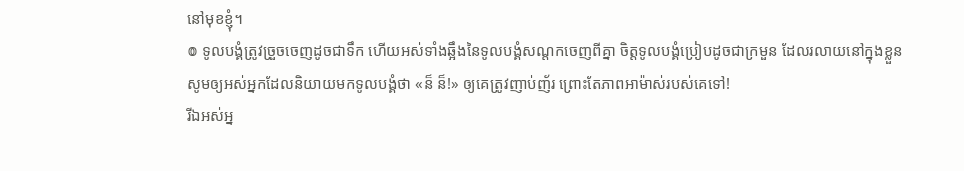នៅមុខខ្ញុំ។
៙ ទូលបង្គំត្រូវច្រួចចេញដូចជាទឹក ហើយអស់ទាំងឆ្អឹងនៃទូលបង្គំសណ្តកចេញពីគ្នា ចិត្តទូលបង្គំប្រៀបដូចជាក្រមួន ដែលរលាយនៅក្នុងខ្លួន
សូមឲ្យអស់អ្នកដែលនិយាយមកទូលបង្គំថា «ន៏ ន៏!» ឲ្យគេត្រូវញាប់ញ័រ ព្រោះតែភាពអាម៉ាស់របស់គេទៅ!
រីឯអស់អ្ន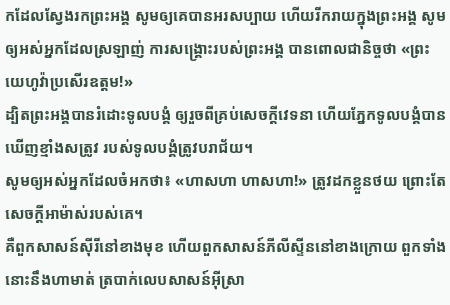កដែលស្វែងរកព្រះអង្គ សូមឲ្យគេបានអរសប្បាយ ហើយរីករាយក្នុងព្រះអង្គ សូមឲ្យអស់អ្នកដែលស្រឡាញ់ ការសង្គ្រោះរបស់ព្រះអង្គ បានពោលជានិច្ចថា «ព្រះយេហូវ៉ាប្រសើរឧត្តម!»
ដ្បិតព្រះអង្គបានរំដោះទូលបង្គំ ឲ្យរួចពីគ្រប់សេចក្ដីវេទនា ហើយភ្នែកទូលបង្គំបានឃើញខ្មាំងសត្រូវ របស់ទូលបង្គំត្រូវបរាជ័យ។
សូមឲ្យអស់អ្នកដែលចំអកថា៖ «ហាសហា ហាសហា!» ត្រូវដកខ្លួនថយ ព្រោះតែសេចក្ដីអាម៉ាស់របស់គេ។
គឺពួកសាសន៍ស៊ីរីនៅខាងមុខ ហើយពួកសាសន៍ភីលីស្ទីននៅខាងក្រោយ ពួកទាំងនោះនឹងហាមាត់ ត្របាក់លេបសាសន៍អ៊ីស្រា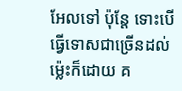អែលទៅ ប៉ុន្តែ ទោះបើធ្វើទោសជាច្រើនដល់ម៉្លេះក៏ដោយ គ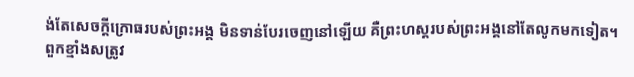ង់តែសេចក្ដីក្រោធរបស់ព្រះអង្គ មិនទាន់បែរចេញនៅឡើយ គឺព្រះហស្តរបស់ព្រះអង្គនៅតែលូកមកទៀត។
ពួកខ្មាំងសត្រូវ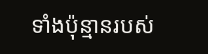ទាំងប៉ុន្មានរបស់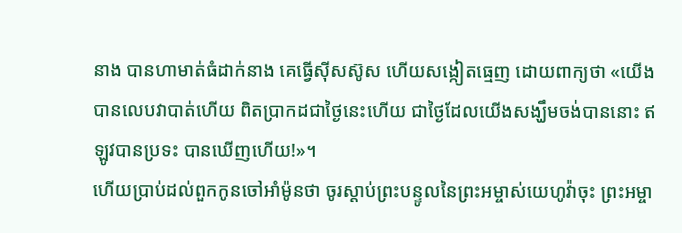នាង បានហាមាត់ធំដាក់នាង គេធ្វើស៊ីសស៊ូស ហើយសង្កៀតធ្មេញ ដោយពាក្យថា «យើងបានលេបវាបាត់ហើយ ពិតប្រាកដជាថ្ងៃនេះហើយ ជាថ្ងៃដែលយើងសង្ឃឹមចង់បាននោះ ឥឡូវបានប្រទះ បានឃើញហើយ!»។
ហើយប្រាប់ដល់ពួកកូនចៅអាំម៉ូនថា ចូរស្តាប់ព្រះបន្ទូលនៃព្រះអម្ចាស់យេហូវ៉ាចុះ ព្រះអម្ចា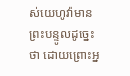ស់យេហូវ៉ាមានព្រះបន្ទូលដូច្នេះថា ដោយព្រោះអ្ន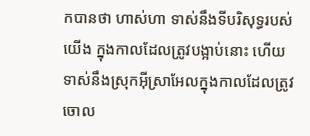កបានថា ហាស់ហា ទាស់នឹងទីបរិសុទ្ធរបស់យើង ក្នុងកាលដែលត្រូវបង្អាប់នោះ ហើយទាស់នឹងស្រុកអ៊ីស្រាអែលក្នុងកាលដែលត្រូវចោល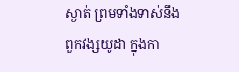ស្ងាត់ ព្រមទាំងទាស់នឹងពួកវង្សយូដា ក្នុងកា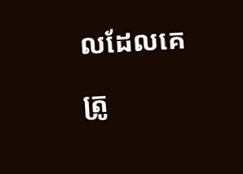លដែលគេត្រូ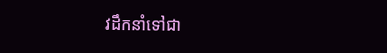វដឹកនាំទៅជា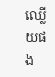ឈ្លើយផង